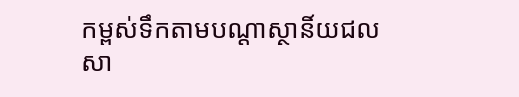កម្ពស់ទឹកតាមបណ្តាស្ថានិ៍យជលសា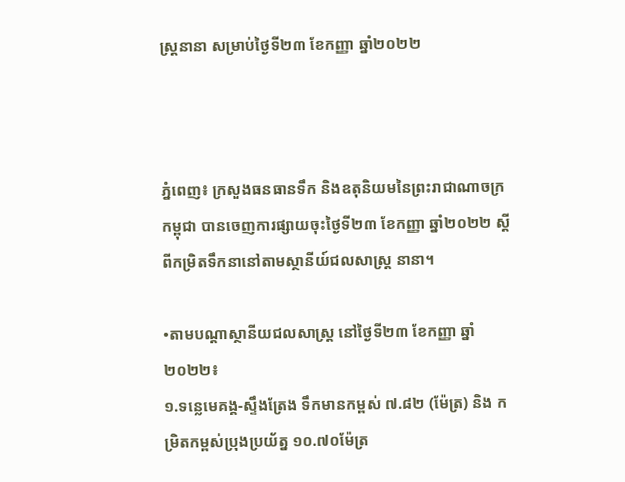ស្រ្តនានា សម្រាប់ថ្ងៃទី២៣ ខែកញ្ញា ឆ្នាំ២០២២



ភ្នំពេញ៖ ក្រសួងធនធានទឹក និងឧតុនិយមនៃព្រះរាជាណាចក្រកម្ពុជា បានចេញការផ្សាយចុះថ្ងៃទី២៣ ខែកញ្ញា ឆ្នាំ២០២២ ស្ដីពីកម្រិតទឹកនានៅតាមស្ថានីយ៍ជលសាស្រ្ត នានា។

•តាមបណ្តាស្ថានីយជលសាស្ដ្រ នៅថ្ងៃទី២៣ ខែកញ្ញា ឆ្នាំ២០២២៖
១.ទន្លេមេគង្គ-ស្ទឹងត្រែង ទឹកមានកម្ពស់ ៧.៨២ (ម៉ែត្រ) និង កម្រិតកម្ពស់ប្រុងប្រយ័ត្ន ១០.៧០ម៉ែត្រ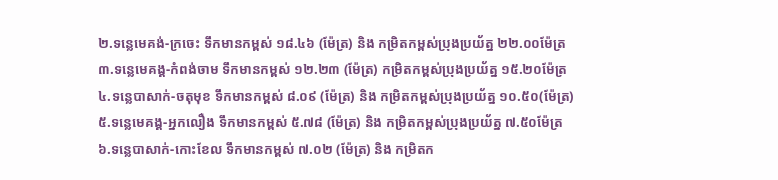២.ទន្លេមេគង់-ក្រចេះ ទឹកមានកម្ពស់ ១៨.៤៦ (ម៉ែត្រ) និង កម្រិតកម្ពស់ប្រុងប្រយ័ត្ន ២២.០០ម៉ែត្រ
៣.ទន្លេមេគង្គ-កំពង់ចាម ទឹកមានកម្ពស់ ១២.២៣ (ម៉ែត្រ) កម្រិតកម្ពស់ប្រុងប្រយ័ត្ន ១៥.២០ម៉ែត្រ
៤.ទន្លេបាសាក់-ចតុមុខ ទឹកមានកម្ពស់ ៨.០៩ (ម៉ែត្រ) និង កម្រិតកម្ពស់ប្រុងប្រយ័ត្ន ១០.៥០(ម៉ែត្រ)
៥.ទន្លេមេគង្គ-អ្នកលឿង ទឹកមានកម្ពស់ ៥.៧៨ (ម៉ែត្រ) និង កម្រិតកម្ពស់ប្រុងប្រយ័ត្ន ៧.៥០ម៉ែត្រ
៦.ទន្លេបាសាក់-កោះខែល ទឹកមានកម្ពស់ ៧.០២ (ម៉ែត្រ) និង កម្រិតក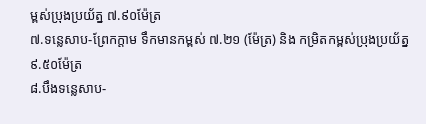ម្ពស់ប្រុងប្រយ័ត្ន ៧.៩០ម៉ែត្រ
៧.ទន្លេសាប-ព្រែកក្ដាម ទឹកមានកម្ពស់ ៧.២១ (ម៉ែត្រ) និង កម្រិតកម្ពស់ប្រុងប្រយ័ត្ន ៩.៥០ម៉ែត្រ
៨.បឹងទន្លេសាប-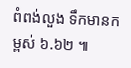ពំពង់លួង ទឹកមានកម្ពស់ ៦.៦២ ៕